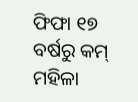ଫିଫା ୧୭ ବର୍ଷରୁ କମ୍ ମହିଳା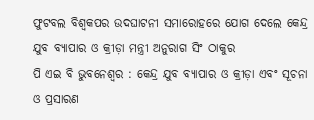ଫୁଟବଲ ବିଶ୍ବକପର ଉଦଘାଟନୀ ସମାରୋହରେ ଯୋଗ ଦେଲେ କେନ୍ଦ୍ର ଯୁବ ବ୍ୟାପାର ଓ କ୍ରୀଡ଼ା ମନ୍ତ୍ରୀ ଅନୁରାଗ ସିଂ ଠାକୁର
ପି ଏଇ ବି ଭୁବନେଶ୍ୱର : କେନ୍ଦ୍ର ଯୁବ ବ୍ୟାପାର ଓ କ୍ରୀଡ଼ା ଏବଂ ସୂଚନା ଓ ପ୍ରସାରଣ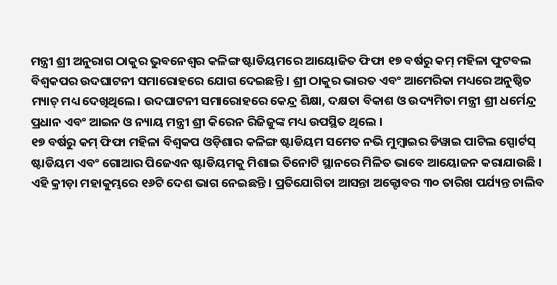ମନ୍ତ୍ରୀ ଶ୍ରୀ ଅନୁରାଗ ଠାକୁର ଭୁବନେଶ୍ୱର କଳିଙ୍ଗ ଷ୍ଟାଡିୟମରେ ଆୟୋଜିତ ଫିଫା ୧୭ ବର୍ଷରୁ କମ୍ ମହିଳା ଫୁଟବଲ ବିଶ୍ବକପର ଉଦଘାଟନୀ ସମାରୋହରେ ଯୋଗ ଦେଇଛନ୍ତି । ଶ୍ରୀ ଠାକୁର ଭାରତ ଏବଂ ଆମେରିକା ମଧ୍ୟରେ ଅନୁଷ୍ଠିତ ମ୍ୟାଚ୍ ମଧ୍ୟ ଦେଖିଥିଲେ। ଉଦଘାଟନୀ ସମାରୋହରେ କେନ୍ଦ୍ର ଶିକ୍ଷା, ଦକ୍ଷତା ବିକାଶ ଓ ଉଦ୍ୟମିତା ମନ୍ତ୍ରୀ ଶ୍ରୀ ଧର୍ମେନ୍ଦ୍ର ପ୍ରଧାନ ଏବଂ ଆଇନ ଓ ନ୍ୟାୟ ମନ୍ତ୍ରୀ ଶ୍ରୀ କିରେନ ରିଜିଜୁଙ୍କ ମଧ୍ୟ ଉପସ୍ଥିତ ଥିଲେ ।
୧୭ ବର୍ଷରୁ କମ୍ ଫିଫା ମହିଳା ବିଶ୍ବକପ ଓଡ଼ିଶାର କଳିଙ୍ଗ ଷ୍ଟାଡିୟମ ସମେତ ନଭି ମୁମ୍ବାଇର ଡିୱାଇ ପାଟିଲ ସ୍ପୋର୍ଟସ୍ ଷ୍ଟାଡିୟମ ଏବଂ ଗୋଆର ପିଜେଏନ ଷ୍ଟାଡିୟମକୁ ମିଶାଇ ତିନୋଟି ସ୍ଥାନରେ ମିଳିତ ଭାବେ ଆୟୋଜନ କରାଯାଉଛି ।
ଏହି କ୍ରୀଡ଼ା ମହାକୁମ୍ଭରେ ୧୬ଟି ଦେଶ ଭାଗ ନେଇଛନ୍ତି । ପ୍ରତିଯୋଗିତା ଆସନ୍ତା ଅକ୍ଟୋବର ୩୦ ତାରିଖ ପର୍ଯ୍ୟନ୍ତ ଚାଲିବ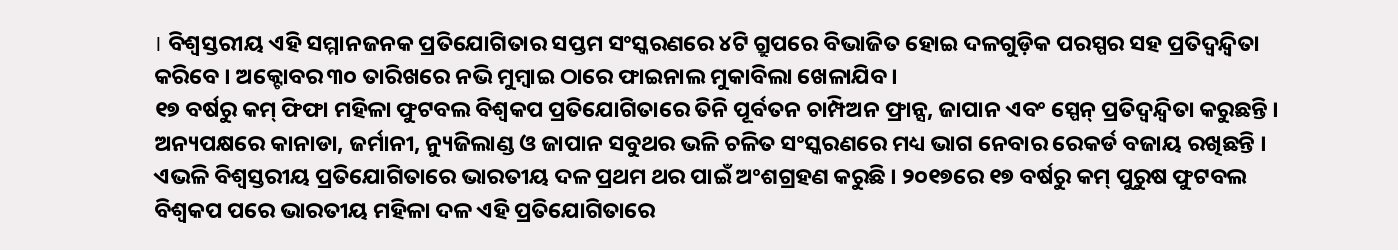। ବିଶ୍ବସ୍ତରୀୟ ଏହି ସମ୍ମାନଜନକ ପ୍ରତିଯୋଗିତାର ସପ୍ତମ ସଂସ୍କରଣରେ ୪ଟି ଗ୍ରୁପରେ ବିଭାଜିତ ହୋଇ ଦଳଗୁଡ଼ିକ ପରସ୍ପର ସହ ପ୍ରତିଦ୍ବନ୍ଦ୍ବିତା କରିବେ । ଅକ୍ଟୋବର ୩୦ ତାରିଖରେ ନଭି ମୁମ୍ବାଇ ଠାରେ ଫାଇନାଲ ମୁକାବିଲା ଖେଳାଯିବ।
୧୭ ବର୍ଷରୁ କମ୍ ଫିଫା ମହିଳା ଫୁଟବଲ ବିଶ୍ବକପ ପ୍ରତିଯୋଗିତାରେ ତିନି ପୂର୍ବତନ ଚାମ୍ପିଅନ ଫ୍ରାନ୍ସ, ଜାପାନ ଏବଂ ସ୍ପେନ୍ ପ୍ରତିଦ୍ବନ୍ଦ୍ବିତା କରୁଛନ୍ତି । ଅନ୍ୟପକ୍ଷରେ କାନାଡା, ଜର୍ମାନୀ, ନ୍ୟୁଜିଲାଣ୍ଡ ଓ ଜାପାନ ସବୁଥର ଭଳି ଚଳିତ ସଂସ୍କରଣରେ ମଧ୍ୟ ଭାଗ ନେବାର ରେକର୍ଡ ବଜାୟ ରଖିଛନ୍ତି ।
ଏଭଳି ବିଶ୍ବସ୍ତରୀୟ ପ୍ରତିଯୋଗିତାରେ ଭାରତୀୟ ଦଳ ପ୍ରଥମ ଥର ପାଇଁ ଅଂଶଗ୍ରହଣ କରୁଛି । ୨୦୧୭ରେ ୧୭ ବର୍ଷରୁ କମ୍ ପୁରୁଷ ଫୁଟବଲ ବିଶ୍ବକପ ପରେ ଭାରତୀୟ ମହିଳା ଦଳ ଏହି ପ୍ରତିଯୋଗିତାରେ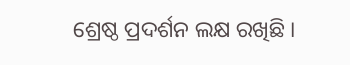ଶ୍ରେଷ୍ଠ ପ୍ରଦର୍ଶନ ଲକ୍ଷ ରଖିଛି ।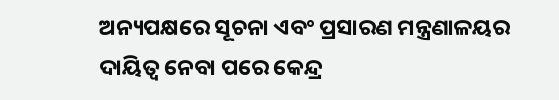ଅନ୍ୟପକ୍ଷରେ ସୂଚନା ଏବଂ ପ୍ରସାରଣ ମନ୍ତ୍ରଣାଳୟର ଦାୟିତ୍ବ ନେବା ପରେ କେନ୍ଦ୍ର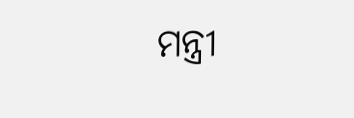ମନ୍ତ୍ରୀ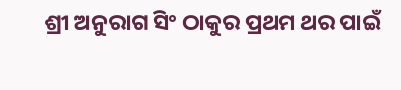ଶ୍ରୀ ଅନୁରାଗ ସିଂ ଠାକୁର ପ୍ରଥମ ଥର ପାଇଁ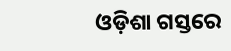ଓଡ଼ିଶା ଗସ୍ତରେ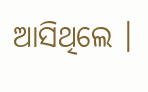ଆସିଥିଲେ ।